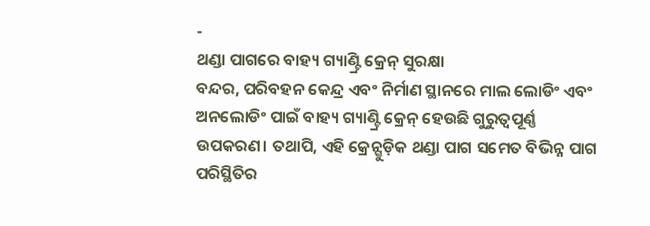-
ଥଣ୍ଡା ପାଗରେ ବାହ୍ୟ ଗ୍ୟାଣ୍ଟ୍ରି କ୍ରେନ୍ ସୁରକ୍ଷା
ବନ୍ଦର, ପରିବହନ କେନ୍ଦ୍ର ଏବଂ ନିର୍ମାଣ ସ୍ଥାନରେ ମାଲ ଲୋଡିଂ ଏବଂ ଅନଲୋଡିଂ ପାଇଁ ବାହ୍ୟ ଗ୍ୟାଣ୍ଟ୍ରି କ୍ରେନ୍ ହେଉଛି ଗୁରୁତ୍ୱପୂର୍ଣ୍ଣ ଉପକରଣ। ତଥାପି, ଏହି କ୍ରେନ୍ଗୁଡ଼ିକ ଥଣ୍ଡା ପାଗ ସମେତ ବିଭିନ୍ନ ପାଗ ପରିସ୍ଥିତିର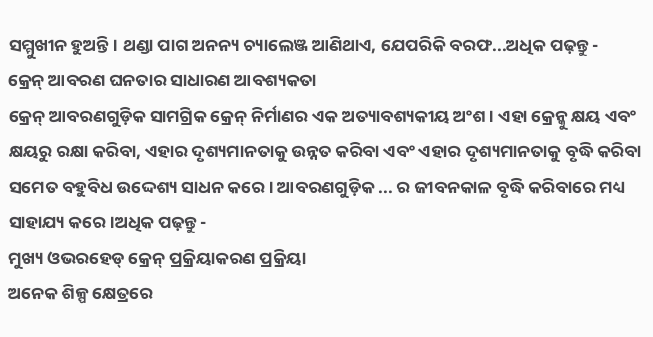ସମ୍ମୁଖୀନ ହୁଅନ୍ତି। ଥଣ୍ଡା ପାଗ ଅନନ୍ୟ ଚ୍ୟାଲେଞ୍ଜ ଆଣିଥାଏ, ଯେପରିକି ବରଫ...ଅଧିକ ପଢ଼ନ୍ତୁ -
କ୍ରେନ୍ ଆବରଣ ଘନତାର ସାଧାରଣ ଆବଶ୍ୟକତା
କ୍ରେନ୍ ଆବରଣଗୁଡ଼ିକ ସାମଗ୍ରିକ କ୍ରେନ୍ ନିର୍ମାଣର ଏକ ଅତ୍ୟାବଶ୍ୟକୀୟ ଅଂଶ। ଏହା କ୍ରେନ୍କୁ କ୍ଷୟ ଏବଂ କ୍ଷୟରୁ ରକ୍ଷା କରିବା, ଏହାର ଦୃଶ୍ୟମାନତାକୁ ଉନ୍ନତ କରିବା ଏବଂ ଏହାର ଦୃଶ୍ୟମାନତାକୁ ବୃଦ୍ଧି କରିବା ସମେତ ବହୁବିଧ ଉଦ୍ଦେଶ୍ୟ ସାଧନ କରେ। ଆବରଣଗୁଡ଼ିକ ... ର ଜୀବନକାଳ ବୃଦ୍ଧି କରିବାରେ ମଧ୍ୟ ସାହାଯ୍ୟ କରେ।ଅଧିକ ପଢ଼ନ୍ତୁ -
ମୁଖ୍ୟ ଓଭରହେଡ୍ କ୍ରେନ୍ ପ୍ରକ୍ରିୟାକରଣ ପ୍ରକ୍ରିୟା
ଅନେକ ଶିଳ୍ପ କ୍ଷେତ୍ରରେ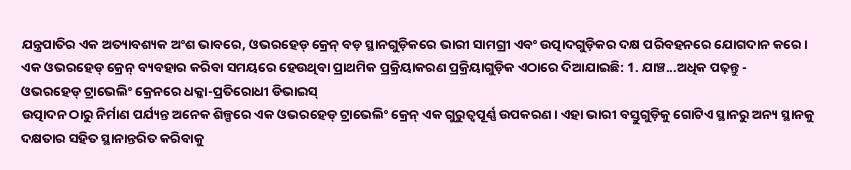ଯନ୍ତ୍ରପାତିର ଏକ ଅତ୍ୟାବଶ୍ୟକ ଅଂଶ ଭାବରେ, ଓଭରହେଡ୍ କ୍ରେନ୍ ବଡ଼ ସ୍ଥାନଗୁଡ଼ିକରେ ଭାରୀ ସାମଗ୍ରୀ ଏବଂ ଉତ୍ପାଦଗୁଡ଼ିକର ଦକ୍ଷ ପରିବହନରେ ଯୋଗଦାନ କରେ। ଏକ ଓଭରହେଡ୍ କ୍ରେନ୍ ବ୍ୟବହାର କରିବା ସମୟରେ ହେଉଥିବା ପ୍ରାଥମିକ ପ୍ରକ୍ରିୟାକରଣ ପ୍ରକ୍ରିୟାଗୁଡ଼ିକ ଏଠାରେ ଦିଆଯାଇଛି: 1. ଯାଞ୍ଚ...ଅଧିକ ପଢ଼ନ୍ତୁ -
ଓଭରହେଡ୍ ଟ୍ରାଭେଲିଂ କ୍ରେନରେ ଧକ୍କା-ପ୍ରତିରୋଧୀ ଡିଭାଇସ୍
ଉତ୍ପାଦନ ଠାରୁ ନିର୍ମାଣ ପର୍ଯ୍ୟନ୍ତ ଅନେକ ଶିଳ୍ପରେ ଏକ ଓଭରହେଡ୍ ଟ୍ରାଭେଲିଂ କ୍ରେନ୍ ଏକ ଗୁରୁତ୍ୱପୂର୍ଣ୍ଣ ଉପକରଣ। ଏହା ଭାରୀ ବସ୍ତୁଗୁଡ଼ିକୁ ଗୋଟିଏ ସ୍ଥାନରୁ ଅନ୍ୟ ସ୍ଥାନକୁ ଦକ୍ଷତାର ସହିତ ସ୍ଥାନାନ୍ତରିତ କରିବାକୁ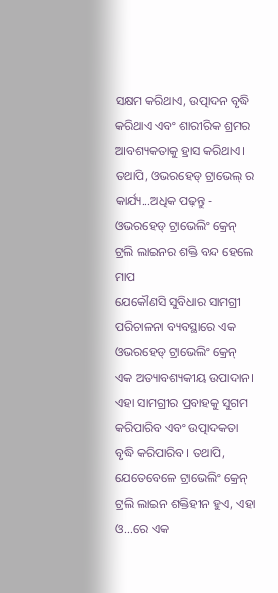ସକ୍ଷମ କରିଥାଏ, ଉତ୍ପାଦନ ବୃଦ୍ଧି କରିଥାଏ ଏବଂ ଶାରୀରିକ ଶ୍ରମର ଆବଶ୍ୟକତାକୁ ହ୍ରାସ କରିଥାଏ। ତଥାପି, ଓଭରହେଡ୍ ଟ୍ରାଭେଲ୍ ର କାର୍ଯ୍ୟ...ଅଧିକ ପଢ଼ନ୍ତୁ -
ଓଭରହେଡ୍ ଟ୍ରାଭେଲିଂ କ୍ରେନ୍ ଟ୍ରଲି ଲାଇନର ଶକ୍ତି ବନ୍ଦ ହେଲେ ମାପ
ଯେକୌଣସି ସୁବିଧାର ସାମଗ୍ରୀ ପରିଚାଳନା ବ୍ୟବସ୍ଥାରେ ଏକ ଓଭରହେଡ୍ ଟ୍ରାଭେଲିଂ କ୍ରେନ୍ ଏକ ଅତ୍ୟାବଶ୍ୟକୀୟ ଉପାଦାନ। ଏହା ସାମଗ୍ରୀର ପ୍ରବାହକୁ ସୁଗମ କରିପାରିବ ଏବଂ ଉତ୍ପାଦକତା ବୃଦ୍ଧି କରିପାରିବ। ତଥାପି, ଯେତେବେଳେ ଟ୍ରାଭେଲିଂ କ୍ରେନ୍ ଟ୍ରଲି ଲାଇନ ଶକ୍ତିହୀନ ହୁଏ, ଏହା ଓ...ରେ ଏକ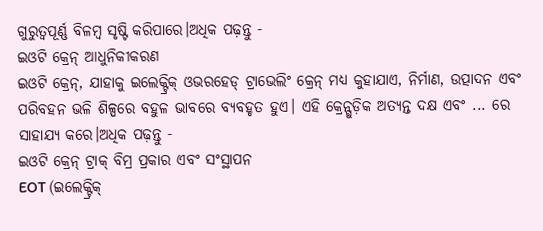ଗୁରୁତ୍ୱପୂର୍ଣ୍ଣ ବିଳମ୍ବ ସୃଷ୍ଟି କରିପାରେ।ଅଧିକ ପଢ଼ନ୍ତୁ -
ଇଓଟି କ୍ରେନ୍ ଆଧୁନିକୀକରଣ
ଇଓଟି କ୍ରେନ୍, ଯାହାକୁ ଇଲେକ୍ଟ୍ରିକ୍ ଓଭରହେଡ୍ ଟ୍ରାଭେଲିଂ କ୍ରେନ୍ ମଧ୍ୟ କୁହାଯାଏ, ନିର୍ମାଣ, ଉତ୍ପାଦନ ଏବଂ ପରିବହନ ଭଳି ଶିଳ୍ପରେ ବହୁଳ ଭାବରେ ବ୍ୟବହୃତ ହୁଏ। ଏହି କ୍ରେନ୍ଗୁଡ଼ିକ ଅତ୍ୟନ୍ତ ଦକ୍ଷ ଏବଂ ... ରେ ସାହାଯ୍ୟ କରେ।ଅଧିକ ପଢ଼ନ୍ତୁ -
ଇଓଟି କ୍ରେନ୍ ଟ୍ରାକ୍ ବିମ୍ର ପ୍ରକାର ଏବଂ ସଂସ୍ଥାପନ
EOT (ଇଲେକ୍ଟ୍ରିକ୍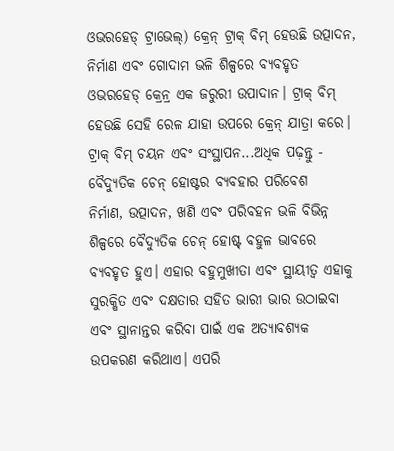ଓଭରହେଡ୍ ଟ୍ରାଭେଲ୍) କ୍ରେନ୍ ଟ୍ରାକ୍ ବିମ୍ ହେଉଛି ଉତ୍ପାଦନ, ନିର୍ମାଣ ଏବଂ ଗୋଦାମ ଭଳି ଶିଳ୍ପରେ ବ୍ୟବହୃତ ଓଭରହେଡ୍ କ୍ରେନ୍ର ଏକ ଜରୁରୀ ଉପାଦାନ। ଟ୍ରାକ୍ ବିମ୍ ହେଉଛି ସେହି ରେଳ ଯାହା ଉପରେ କ୍ରେନ୍ ଯାତ୍ରା କରେ। ଟ୍ରାକ୍ ବିମ୍ ଚୟନ ଏବଂ ସଂସ୍ଥାପନ...ଅଧିକ ପଢ଼ନ୍ତୁ -
ବୈଦ୍ୟୁତିକ ଚେନ୍ ହୋଷ୍ଟର ବ୍ୟବହାର ପରିବେଶ
ନିର୍ମାଣ, ଉତ୍ପାଦନ, ଖଣି ଏବଂ ପରିବହନ ଭଳି ବିଭିନ୍ନ ଶିଳ୍ପରେ ବୈଦ୍ୟୁତିକ ଚେନ୍ ହୋଷ୍ଟ୍ ବହୁଳ ଭାବରେ ବ୍ୟବହୃତ ହୁଏ। ଏହାର ବହୁମୁଖୀତା ଏବଂ ସ୍ଥାୟୀତ୍ୱ ଏହାକୁ ସୁରକ୍ଷିତ ଏବଂ ଦକ୍ଷତାର ସହିତ ଭାରୀ ଭାର ଉଠାଇବା ଏବଂ ସ୍ଥାନାନ୍ତର କରିବା ପାଇଁ ଏକ ଅତ୍ୟାବଶ୍ୟକ ଉପକରଣ କରିଥାଏ। ଏପରି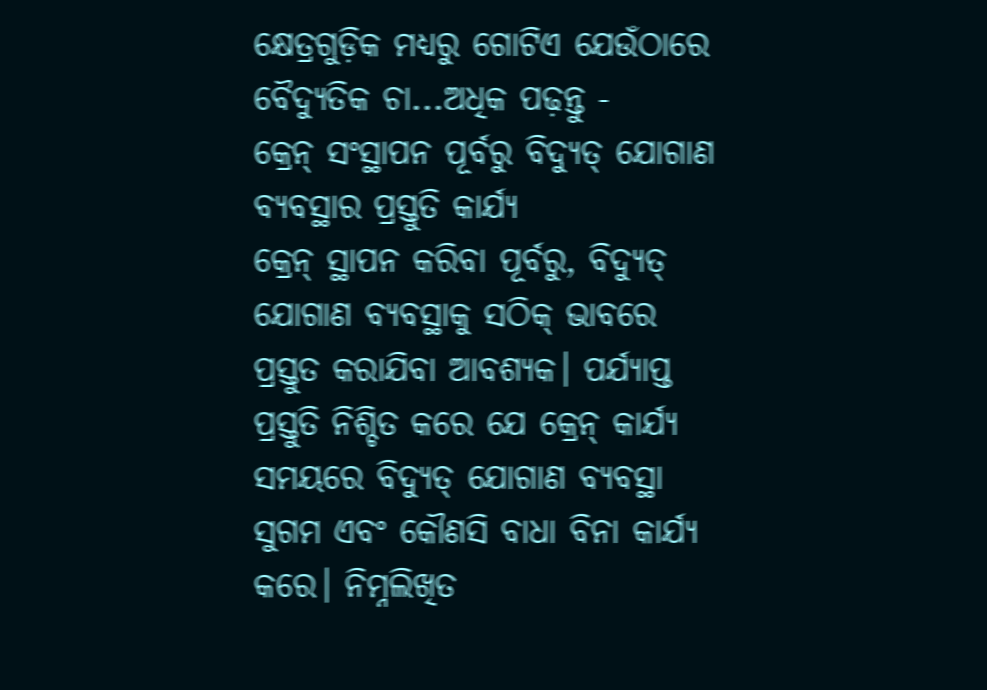କ୍ଷେତ୍ରଗୁଡ଼ିକ ମଧ୍ୟରୁ ଗୋଟିଏ ଯେଉଁଠାରେ ବୈଦ୍ୟୁତିକ ଚା...ଅଧିକ ପଢ଼ନ୍ତୁ -
କ୍ରେନ୍ ସଂସ୍ଥାପନ ପୂର୍ବରୁ ବିଦ୍ୟୁତ୍ ଯୋଗାଣ ବ୍ୟବସ୍ଥାର ପ୍ରସ୍ତୁତି କାର୍ଯ୍ୟ
କ୍ରେନ୍ ସ୍ଥାପନ କରିବା ପୂର୍ବରୁ, ବିଦ୍ୟୁତ୍ ଯୋଗାଣ ବ୍ୟବସ୍ଥାକୁ ସଠିକ୍ ଭାବରେ ପ୍ରସ୍ତୁତ କରାଯିବା ଆବଶ୍ୟକ। ପର୍ଯ୍ୟାପ୍ତ ପ୍ରସ୍ତୁତି ନିଶ୍ଚିତ କରେ ଯେ କ୍ରେନ୍ କାର୍ଯ୍ୟ ସମୟରେ ବିଦ୍ୟୁତ୍ ଯୋଗାଣ ବ୍ୟବସ୍ଥା ସୁଗମ ଏବଂ କୌଣସି ବାଧା ବିନା କାର୍ଯ୍ୟ କରେ। ନିମ୍ନଲିଖିତ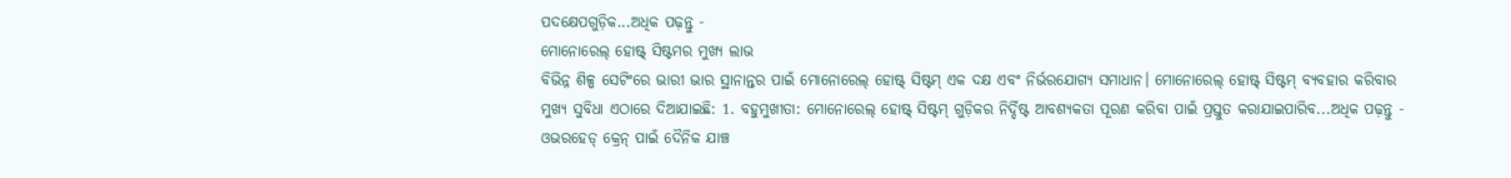ପଦକ୍ଷେପଗୁଡ଼ିକ...ଅଧିକ ପଢ଼ନ୍ତୁ -
ମୋନୋରେଲ୍ ହୋଷ୍ଟ୍ ସିଷ୍ଟମର ମୁଖ୍ୟ ଲାଭ
ବିଭିନ୍ନ ଶିଳ୍ପ ସେଟିଂରେ ଭାରୀ ଭାର ସ୍ଥାନାନ୍ତର ପାଇଁ ମୋନୋରେଲ୍ ହୋଷ୍ଟ୍ ସିଷ୍ଟମ୍ ଏକ ଦକ୍ଷ ଏବଂ ନିର୍ଭରଯୋଗ୍ୟ ସମାଧାନ। ମୋନୋରେଲ୍ ହୋଷ୍ଟ୍ ସିଷ୍ଟମ୍ ବ୍ୟବହାର କରିବାର ମୁଖ୍ୟ ସୁବିଧା ଏଠାରେ ଦିଆଯାଇଛି: 1. ବହୁମୁଖୀତା: ମୋନୋରେଲ୍ ହୋଷ୍ଟ୍ ସିଷ୍ଟମ୍ ଗୁଡ଼ିକର ନିର୍ଦ୍ଦିଷ୍ଟ ଆବଶ୍ୟକତା ପୂରଣ କରିବା ପାଇଁ ପ୍ରସ୍ତୁତ କରାଯାଇପାରିବ...ଅଧିକ ପଢ଼ନ୍ତୁ -
ଓଭରହେଡ୍ କ୍ରେନ୍ ପାଇଁ ଦୈନିକ ଯାଞ୍ଚ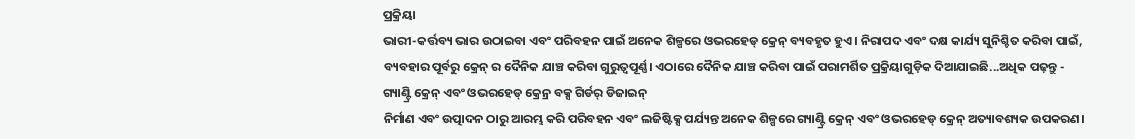ପ୍ରକ୍ରିୟା
ଭାରୀ-କର୍ତ୍ତବ୍ୟ ଭାର ଉଠାଇବା ଏବଂ ପରିବହନ ପାଇଁ ଅନେକ ଶିଳ୍ପରେ ଓଭରହେଡ୍ କ୍ରେନ୍ ବ୍ୟବହୃତ ହୁଏ। ନିରାପଦ ଏବଂ ଦକ୍ଷ କାର୍ଯ୍ୟ ସୁନିଶ୍ଚିତ କରିବା ପାଇଁ, ବ୍ୟବହାର ପୂର୍ବରୁ କ୍ରେନ୍ ର ଦୈନିକ ଯାଞ୍ଚ କରିବା ଗୁରୁତ୍ୱପୂର୍ଣ୍ଣ। ଏଠାରେ ଦୈନିକ ଯାଞ୍ଚ କରିବା ପାଇଁ ପରାମର୍ଶିତ ପ୍ରକ୍ରିୟାଗୁଡ଼ିକ ଦିଆଯାଇଛି...ଅଧିକ ପଢ଼ନ୍ତୁ -
ଗ୍ୟାଣ୍ଟ୍ରି କ୍ରେନ୍ ଏବଂ ଓଭରହେଡ୍ କ୍ରେନ୍ର ବକ୍ସ ଗିର୍ଡର୍ ଡିଜାଇନ୍
ନିର୍ମାଣ ଏବଂ ଉତ୍ପାଦନ ଠାରୁ ଆରମ୍ଭ କରି ପରିବହନ ଏବଂ ଲଜିଷ୍ଟିକ୍ସ ପର୍ଯ୍ୟନ୍ତ ଅନେକ ଶିଳ୍ପରେ ଗ୍ୟାଣ୍ଟ୍ରି କ୍ରେନ୍ ଏବଂ ଓଭରହେଡ୍ କ୍ରେନ୍ ଅତ୍ୟାବଶ୍ୟକ ଉପକରଣ।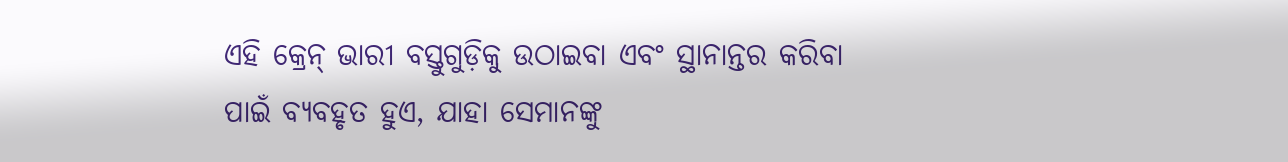ଏହି କ୍ରେନ୍ ଭାରୀ ବସ୍ତୁଗୁଡ଼ିକୁ ଉଠାଇବା ଏବଂ ସ୍ଥାନାନ୍ତର କରିବା ପାଇଁ ବ୍ୟବହୃତ ହୁଏ, ଯାହା ସେମାନଙ୍କୁ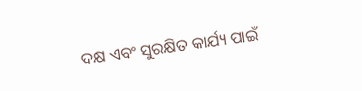ଦକ୍ଷ ଏବଂ ସୁରକ୍ଷିତ କାର୍ଯ୍ୟ ପାଇଁ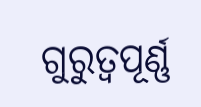ଗୁରୁତ୍ୱପୂର୍ଣ୍ଣ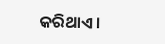କରିଥାଏ।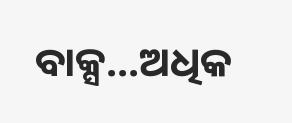ବାକ୍ସ...ଅଧିକ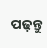ପଢ଼ନ୍ତୁ